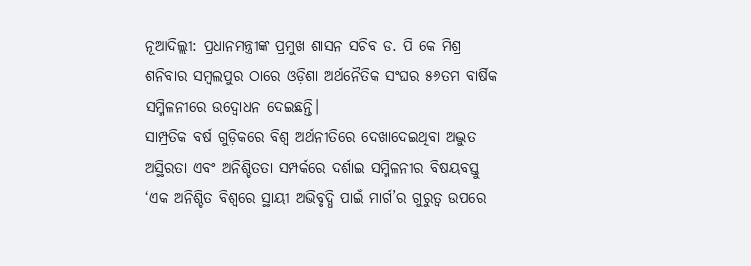ନୂଆଦିଲ୍ଲୀ: ପ୍ରଧାନମନ୍ତ୍ରୀଙ୍କ ପ୍ରମୁଖ ଶାସନ ସଚିବ ଡ. ପି କେ ମିଶ୍ର ଶନିବାର ସମ୍ବଲପୁର ଠାରେ ଓଡ଼ିଶା ଅର୍ଥନୈତିକ ସଂଘର ୫୬ତମ ବାର୍ଷିକ ସମ୍ମିଳନୀରେ ଉଦ୍ବୋଧନ ଦେଇଛନ୍ତି।
ସାମ୍ପ୍ରତିକ ବର୍ଷ ଗୁଡ଼ିକରେ ବିଶ୍ୱ ଅର୍ଥନୀତିରେ ଦେଖାଦେଇଥିବା ଅଦ୍ଭୁତ ଅସ୍ଥିରତା ଏବଂ ଅନିଶ୍ଚିତତା ସମ୍ପର୍କରେ ଦର୍ଶାଇ ସମ୍ମିଳନୀର ବିଷୟବସ୍ତୁ ‘ଏକ ଅନିଶ୍ଚିତ ବିଶ୍ୱରେ ସ୍ଥାୟୀ ଅଭିବୃଦ୍ଧି ପାଇଁ ମାର୍ଗ’ର ଗୁରୁତ୍ୱ ଉପରେ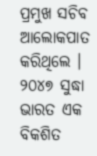ପ୍ରମୁଖ ସଚିବ ଆଲୋକପାତ କରିଥିଲେ ।
୨୦୪୭ ସୁଦ୍ଧା ଭାରତ ଏକ ବିକଶିତ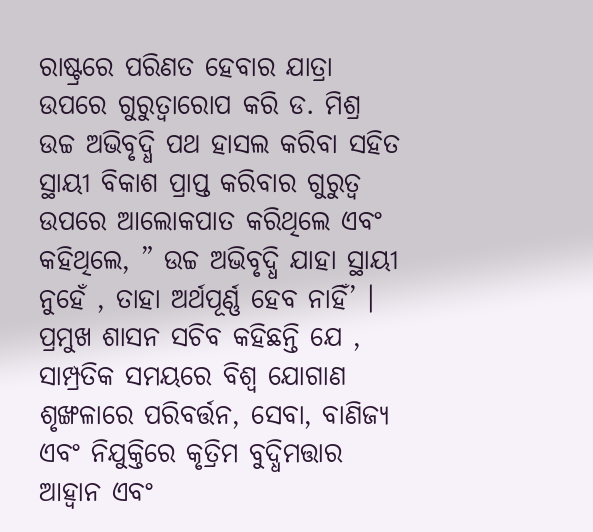ରାଷ୍ଟ୍ରରେ ପରିଣତ ହେବାର ଯାତ୍ରା ଉପରେ ଗୁରୁତ୍ୱାରୋପ କରି ଡ. ମିଶ୍ର ଉଚ୍ଚ ଅଭିବୃଦ୍ଧି ପଥ ହାସଲ କରିବା ସହିତ ସ୍ଥାୟୀ ବିକାଶ ପ୍ରାପ୍ତ କରିବାର ଗୁରୁତ୍ୱ ଉପରେ ଆଲୋକପାତ କରିଥିଲେ ଏବଂ କହିଥିଲେ, ” ଉଚ୍ଚ ଅଭିବୃଦ୍ଧି ଯାହା ସ୍ଥାୟୀ ନୁହେଁ , ତାହା ଅର୍ଥପୂର୍ଣ୍ଣ ହେବ ନାହିଁ’ ।
ପ୍ରମୁଖ ଶାସନ ସଚିବ କହିଛନ୍ତି ଯେ , ସାମ୍ପ୍ରତିକ ସମୟରେ ବିଶ୍ୱ ଯୋଗାଣ ଶୃଙ୍ଖଳାରେ ପରିବର୍ତ୍ତନ, ସେବା, ବାଣିଜ୍ୟ ଏବଂ ନିଯୁକ୍ତିରେ କୃତ୍ରିମ ବୁଦ୍ଧିମତ୍ତାର ଆହ୍ୱାନ ଏବଂ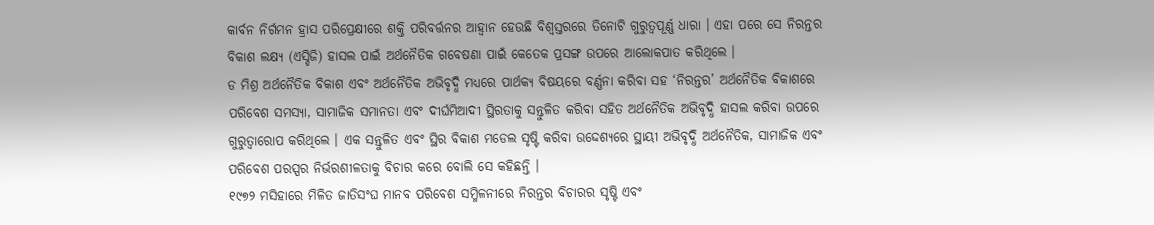କାର୍ବନ ନିର୍ଗମନ ହ୍ରାସ ପରିପ୍ରେକ୍ଷୀରେ ଶକ୍ତି ପରିବର୍ତ୍ତନର ଆହ୍ୱାନ ହେଉଛି ବିଶ୍ୱସ୍ତରରେ ତିନୋଟି ଗୁରୁତ୍ୱପୂର୍ଣ୍ଣ ଧାରା । ଏହା ପରେ ସେ ନିରନ୍ତର ବିକାଶ ଲକ୍ଷ୍ୟ (ଏସ୍ଡିଜି) ହାସଲ ପାଇଁ ଅର୍ଥନୈତିକ ଗବେଷଣା ପାଇଁ କେତେକ ପ୍ରସଙ୍ଗ ଉପରେ ଆଲୋକପାତ କରିଥିଲେ ।
ଡ ମିଶ୍ର ଅର୍ଥନୈତିକ ବିକାଶ ଏବଂ ଅର୍ଥନୈତିକ ଅଭିବୃଦ୍ଧି ମଧ୍ୟରେ ପାର୍ଥକ୍ୟ ବିଷୟରେ ବର୍ଣ୍ଣନା କରିବା ସହ ‘ନିରନ୍ତର’ ଅର୍ଥନୈତିକ ବିକାଶରେ ପରିବେଶ ସମସ୍ୟା, ସାମାଜିକ ସମାନତା ଏବଂ ଦୀର୍ଘମିଆଦୀ ସ୍ଥିରତାକୁ ସନ୍ତୁଳିତ କରିବା ସହିତ ଅର୍ଥନୈତିକ ଅଭିବୃଦ୍ଧି ହାସଲ କରିବା ଉପରେ ଗୁରୁତ୍ୱାରୋପ କରିଥିଲେ । ଏକ ସନ୍ତୁଳିତ ଏବଂ ସ୍ଥିର ବିକାଶ ମଡେଲ ସୃଷ୍ଟି କରିବା ଉଦ୍ଦେଶ୍ୟରେ ସ୍ଥାୟୀ ଅଭିବୃଦ୍ଧି ଅର୍ଥନୈତିକ, ସାମାଜିକ ଏବଂ ପରିବେଶ ପରସ୍ପର ନିର୍ଭରଶୀଳତାକୁ ବିଚାର କରେ ବୋଲି ସେ କହିଛନ୍ତି ।
୧୯୭୨ ମସିହାରେ ମିଳିତ ଜାତିସଂଘ ମାନବ ପରିବେଶ ସମ୍ମିଳନୀରେ ନିରନ୍ତର ବିଚାରର ସୃଷ୍ଟି ଏବଂ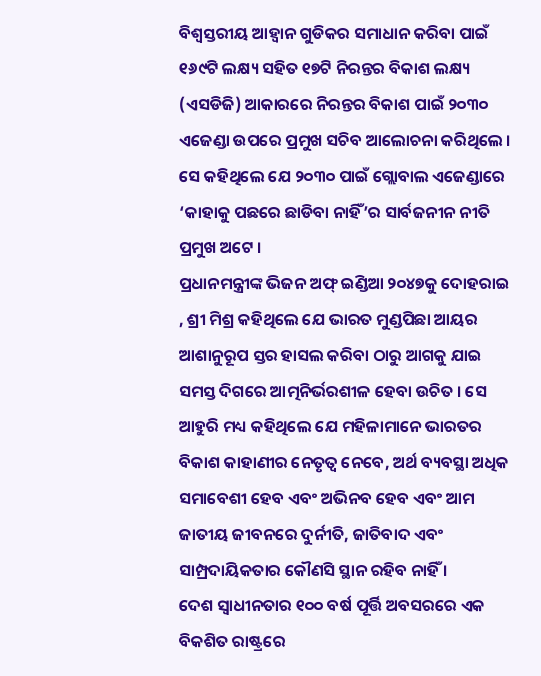ବିଶ୍ୱସ୍ତରୀୟ ଆହ୍ୱାନ ଗୁଡିକର ସମାଧାନ କରିବା ପାଇଁ ୧୬୯ଟି ଲକ୍ଷ୍ୟ ସହିତ ୧୭ଟି ନିରନ୍ତର ବିକାଶ ଲକ୍ଷ୍ୟ (ଏସଡିଜି) ଆକାରରେ ନିରନ୍ତର ବିକାଶ ପାଇଁ ୨୦୩୦ ଏଜେଣ୍ଡା ଉପରେ ପ୍ରମୁଖ ସଚିବ ଆଲୋଚନା କରିଥିଲେ । ସେ କହିଥିଲେ ଯେ ୨୦୩୦ ପାଇଁ ଗ୍ଲୋବାଲ ଏଜେଣ୍ଡାରେ ‘କାହାକୁ ପଛରେ ଛାଡିବା ନାହିଁ’ର ସାର୍ବଜନୀନ ନୀତି ପ୍ରମୁଖ ଅଟେ ।
ପ୍ରଧାନମନ୍ତ୍ରୀଙ୍କ ଭିଜନ ଅଫ୍ ଇଣ୍ଡିଆ ୨୦୪୭କୁ ଦୋହରାଇ , ଶ୍ରୀ ମିଶ୍ର କହିଥିଲେ ଯେ ଭାରତ ମୁଣ୍ଡପିଛା ଆୟର ଆଶାନୁରୂପ ସ୍ତର ହାସଲ କରିବା ଠାରୁ ଆଗକୁ ଯାଇ ସମସ୍ତ ଦିଗରେ ଆତ୍ମନିର୍ଭରଶୀଳ ହେବା ଉଚିତ । ସେ ଆହୁରି ମଧ୍ୟ କହିଥିଲେ ଯେ ମହିଳାମାନେ ଭାରତର ବିକାଶ କାହାଣୀର ନେତୃତ୍ୱ ନେବେ, ଅର୍ଥ ବ୍ୟବସ୍ଥା ଅଧିକ ସମାବେଶୀ ହେବ ଏବଂ ଅଭିନବ ହେବ ଏବଂ ଆମ ଜାତୀୟ ଜୀବନରେ ଦୁର୍ନୀତି, ଜାତିବାଦ ଏବଂ ସାମ୍ପ୍ରଦାୟିକତାର କୌଣସି ସ୍ଥାନ ରହିବ ନାହିଁ ।
ଦେଶ ସ୍ୱାଧୀନତାର ୧୦୦ ବର୍ଷ ପୂର୍ତ୍ତି ଅବସରରେ ଏକ ବିକଶିତ ରାଷ୍ଟ୍ରରେ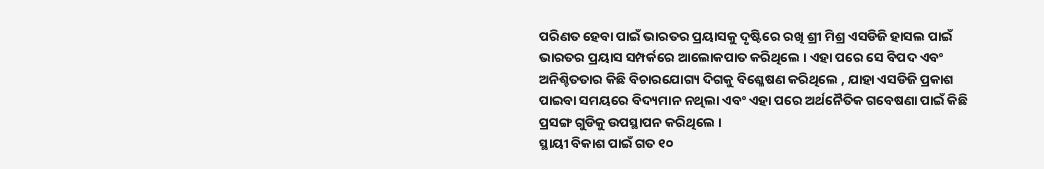ପରିଣତ ହେବା ପାଇଁ ଭାରତର ପ୍ରୟାସକୁ ଦୃଷ୍ଟିରେ ରଖି ଶ୍ରୀ ମିଶ୍ର ଏସଡିଜି ହାସଲ ପାଇଁ ଭାରତର ପ୍ରୟାସ ସମ୍ପର୍କରେ ଆଲୋକପାତ କରିଥିଲେ । ଏହା ପରେ ସେ ବିପଦ ଏବଂ ଅନିଶ୍ଚିତତାର କିଛି ବିଚାରଯୋଗ୍ୟ ଦିଗକୁ ବିଶ୍ଳେଷଣ କରିଥିଲେ , ଯାହା ଏସଡିଜି ପ୍ରକାଶ ପାଇବା ସମୟରେ ବିଦ୍ୟମାନ ନଥିଲା ଏବଂ ଏହା ପରେ ଅର୍ଥନୈତିକ ଗବେଷଣା ପାଇଁ କିଛି ପ୍ରସଙ୍ଗ ଗୁଡିକୁ ଉପସ୍ଥାପନ କରିଥିଲେ ।
ସ୍ଥାୟୀ ବିକାଶ ପାଇଁ ଗତ ୧୦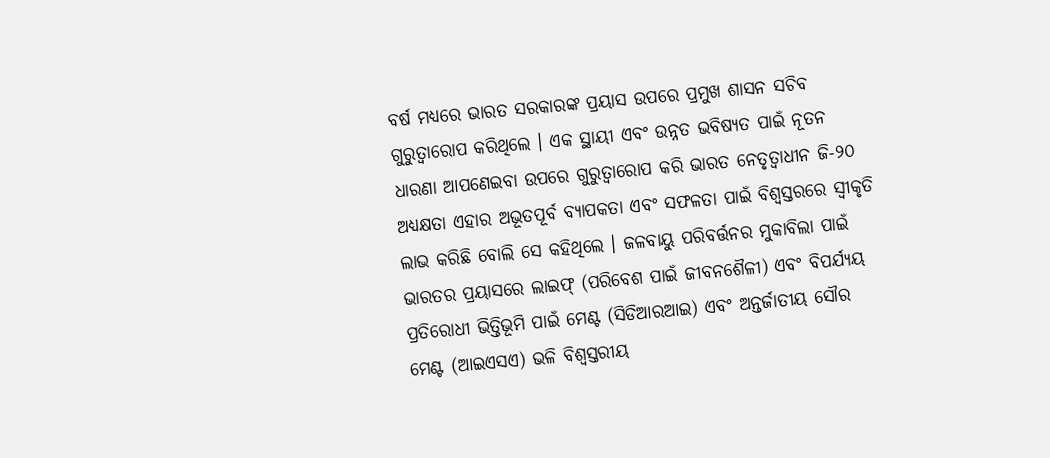ବର୍ଷ ମଧ୍ୟରେ ଭାରତ ସରକାରଙ୍କ ପ୍ରୟାସ ଉପରେ ପ୍ରମୁଖ ଶାସନ ସଚିବ ଗୁରୁତ୍ୱାରୋପ କରିଥିଲେ । ଏକ ସ୍ଥାୟୀ ଏବଂ ଉନ୍ନତ ଭବିଷ୍ୟତ ପାଇଁ ନୂତନ ଧାରଣା ଆପଣେଇବା ଉପରେ ଗୁରୁତ୍ୱାରୋପ କରି ଭାରତ ନେତୃତ୍ୱାଧୀନ ଜି-୨୦ ଅଧ୍ୟକ୍ଷତା ଏହାର ଅଭୂତପୂର୍ବ ବ୍ୟାପକତା ଏବଂ ସଫଳତା ପାଇଁ ବିଶ୍ୱସ୍ତରରେ ସ୍ୱୀକୃତି ଲାଭ କରିଛି ବୋଲି ସେ କହିଥିଲେ । ଜଳବାୟୁ ପରିବର୍ତ୍ତନର ମୁକାବିଲା ପାଇଁ ଭାରତର ପ୍ରୟାସରେ ଲାଇଫ୍ (ପରିବେଶ ପାଇଁ ଜୀବନଶୈଳୀ) ଏବଂ ବିପର୍ଯ୍ୟୟ ପ୍ରତିରୋଧୀ ଭିତ୍ତିଭୂମି ପାଇଁ ମେଣ୍ଟ (ସିଡିଆରଆଇ) ଏବଂ ଅନ୍ତର୍ଜାତୀୟ ସୌର ମେଣ୍ଟ (ଆଇଏସଏ) ଭଳି ବିଶ୍ୱସ୍ତରୀୟ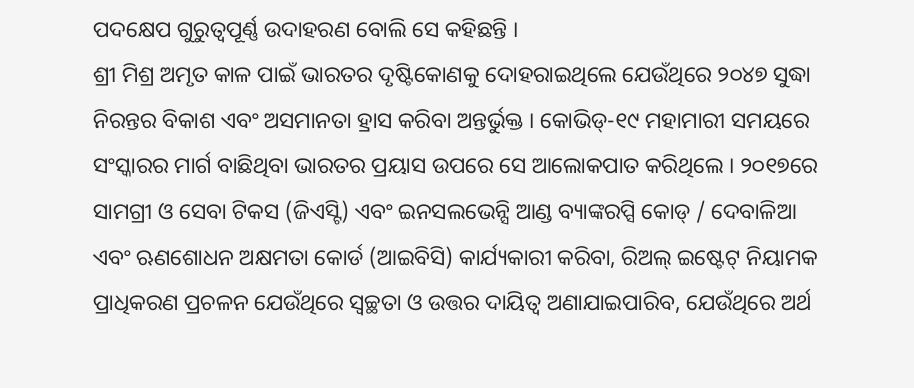ପଦକ୍ଷେପ ଗୁରୁତ୍ୱପୂର୍ଣ୍ଣ ଉଦାହରଣ ବୋଲି ସେ କହିଛନ୍ତି ।
ଶ୍ରୀ ମିଶ୍ର ଅମୃତ କାଳ ପାଇଁ ଭାରତର ଦୃଷ୍ଟିକୋଣକୁ ଦୋହରାଇଥିଲେ ଯେଉଁଥିରେ ୨୦୪୭ ସୁଦ୍ଧା ନିରନ୍ତର ବିକାଶ ଏବଂ ଅସମାନତା ହ୍ରାସ କରିବା ଅନ୍ତର୍ଭୁକ୍ତ । କୋଭିଡ୍-୧୯ ମହାମାରୀ ସମୟରେ ସଂସ୍କାରର ମାର୍ଗ ବାଛିଥିବା ଭାରତର ପ୍ରୟାସ ଉପରେ ସେ ଆଲୋକପାତ କରିଥିଲେ । ୨୦୧୭ରେ ସାମଗ୍ରୀ ଓ ସେବା ଟିକସ (ଜିଏସ୍ଟି) ଏବଂ ଇନସଲଭେନ୍ସି ଆଣ୍ଡ ବ୍ୟାଙ୍କରପ୍ସି କୋଡ୍ / ଦେବାଳିଆ ଏବଂ ଋଣଶୋଧନ ଅକ୍ଷମତା କୋର୍ଡ (ଆଇବିସି) କାର୍ଯ୍ୟକାରୀ କରିବା, ରିଅଲ୍ ଇଷ୍ଟେଟ୍ ନିୟାମକ ପ୍ରାଧିକରଣ ପ୍ରଚଳନ ଯେଉଁଥିରେ ସ୍ୱଚ୍ଛତା ଓ ଉତ୍ତର ଦାୟିତ୍ୱ ଅଣାଯାଇପାରିବ, ଯେଉଁଥିରେ ଅର୍ଥ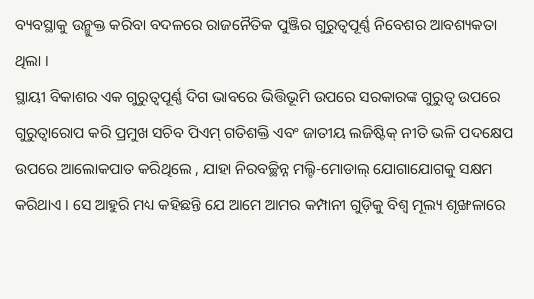ବ୍ୟବସ୍ଥାକୁ ଉନ୍ମୁକ୍ତ କରିବା ବଦଳରେ ରାଜନୈତିକ ପୁଞ୍ଜିର ଗୁରୁତ୍ୱପୂର୍ଣ୍ଣ ନିବେଶର ଆବଶ୍ୟକତା ଥିଲା ।
ସ୍ଥାୟୀ ବିକାଶର ଏକ ଗୁରୁତ୍ୱପୂର୍ଣ୍ଣ ଦିଗ ଭାବରେ ଭିତ୍ତିଭୂମି ଉପରେ ସରକାରଙ୍କ ଗୁରୁତ୍ୱ ଉପରେ ଗୁରୁତ୍ୱାରୋପ କରି ପ୍ରମୁଖ ସଚିବ ପିଏମ୍ ଗତିଶକ୍ତି ଏବଂ ଜାତୀୟ ଲଜିଷ୍ଟିକ୍ ନୀତି ଭଳି ପଦକ୍ଷେପ ଉପରେ ଆଲୋକପାତ କରିଥିଲେ , ଯାହା ନିରବଚ୍ଛିନ୍ନ ମଲ୍ଟି-ମୋଡାଲ୍ ଯୋଗାଯୋଗକୁ ସକ୍ଷମ କରିଥାଏ । ସେ ଆହୁରି ମଧ୍ୟ କହିଛନ୍ତି ଯେ ଆମେ ଆମର କମ୍ପାନୀ ଗୁଡ଼ିକୁ ବିଶ୍ୱ ମୂଲ୍ୟ ଶୃଙ୍ଖଳାରେ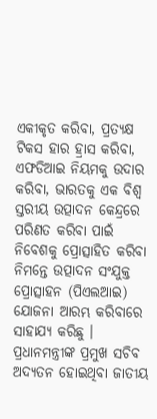ଏକୀକୃତ କରିବା, ପ୍ରତ୍ୟକ୍ଷ ଟିକସ ହାର ହ୍ରାସ କରିବା, ଏଫଡିଆଇ ନିୟମକୁ ଉଦାର କରିବା, ଭାରତକୁ ଏକ ବିଶ୍ୱ ସ୍ତରୀୟ ଉତ୍ପାଦନ କେନ୍ଦ୍ରରେ ପରିଣତ କରିବା ପାଇଁ ନିବେଶକୁ ପ୍ରୋତ୍ସାହିତ କରିବା ନିମନ୍ତେ ଉତ୍ପାଦନ ସଂଯୁକ୍ତ ପ୍ରୋତ୍ସାହନ (ପିଏଲଆଇ) ଯୋଜନା ଆରମ୍ଭ କରିବାରେ ସାହାଯ୍ୟ କରିଛୁ ।
ପ୍ରଧାନମନ୍ତ୍ରୀଙ୍କ ପ୍ରମୁଖ ସଚିବ ଅଦ୍ୟତନ ହୋଇଥିବା ଜାତୀୟ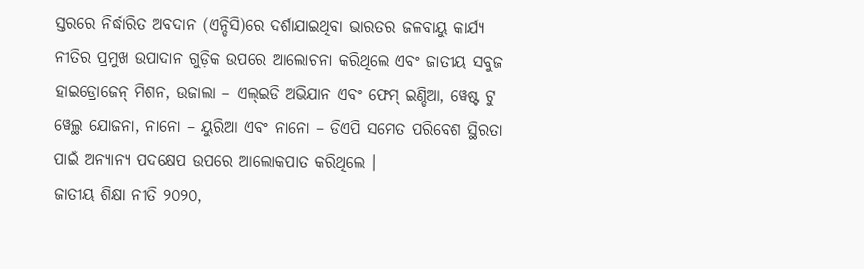ସ୍ତରରେ ନିର୍ଦ୍ଧାରିତ ଅବଦାନ (ଏନ୍ଡିସି)ରେ ଦର୍ଶାଯାଇଥିବା ଭାରତର ଜଳବାୟୁ କାର୍ଯ୍ୟ ନୀତିର ପ୍ରମୁଖ ଉପାଦାନ ଗୁଡ଼ିକ ଉପରେ ଆଲୋଚନା କରିଥିଲେ ଏବଂ ଜାତୀୟ ସବୁଜ ହାଇଡ୍ରୋଜେନ୍ ମିଶନ, ଉଜାଲା – ଏଲ୍ଇଡି ଅଭିଯାନ ଏବଂ ଫେମ୍ ଇଣ୍ଡିଆ, ୱେଷ୍ଟ ଟୁ ୱେଲ୍ଥ ଯୋଜନା, ନାନୋ – ୟୁରିଆ ଏବଂ ନାନୋ – ଡିଏପି ସମେତ ପରିବେଶ ସ୍ଥିରତା ପାଇଁ ଅନ୍ୟାନ୍ୟ ପଦକ୍ଷେପ ଉପରେ ଆଲୋକପାତ କରିଥିଲେ ।
ଜାତୀୟ ଶିକ୍ଷା ନୀତି ୨୦୨୦,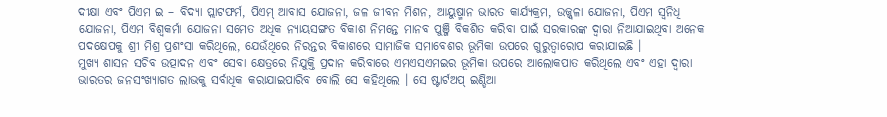ଦୀକ୍ଷା ଏବଂ ପିଏମ ଇ – ବିଦ୍ୟା ପ୍ଲାଟଫର୍ମ, ପିଏମ୍ ଆବାସ ଯୋଜନା, ଜଳ ଜୀବନ ମିଶନ, ଆୟୁଷ୍ମାନ ଭାରତ କାର୍ଯ୍ୟକ୍ରମ, ଉଜ୍ଜ୍ୱଳା ଯୋଜନା, ପିଏମ ସ୍ୱନିଧି ଯୋଜନା, ପିଏମ ବିଶ୍ୱକର୍ମା ଯୋଜନା ସମେତ ଅଧିକ ନ୍ୟାୟସଙ୍ଗତ ବିକାଶ ନିମନ୍ତେ ମାନବ ପୁଞ୍ଜି ବିକଶିତ କରିବା ପାଇଁ ସରକାରଙ୍କ ଦ୍ୱାରା ନିଆଯାଇଥିବା ଅନେକ ପଦକ୍ଷେପକୁ ଶ୍ରୀ ମିଶ୍ର ପ୍ରଶଂସା କରିଥିଲେ, ଯେଉଁଥିରେ ନିରନ୍ତର ବିକାଶରେ ସାମାଜିକ ସମାବେଶର ଭୂମିକା ଉପରେ ଗୁରୁତ୍ୱାରୋପ କରାଯାଇଛି ।
ମୁଖ୍ୟ ଶାସନ ସଚିବ ଉତ୍ପାଦନ ଏବଂ ସେବା କ୍ଷେତ୍ରରେ ନିଯୁକ୍ତି ପ୍ରଦାନ କରିବାରେ ଏମଏସଏମଇର ଭୂମିକା ଉପରେ ଆଲୋକପାତ କରିଥିଲେ ଏବଂ ଏହା ଦ୍ୱାରା ଭାରତର ଜନସଂଖ୍ୟାଗତ ଲାଭକୁ ସର୍ବାଧିକ କରାଯାଇପାରିବ ବୋଲି ସେ କହିଥିଲେ । ସେ ଷ୍ଟାର୍ଟଅପ୍ ଇଣ୍ଡିଆ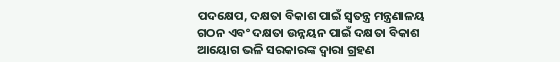ପଦକ୍ଷେପ, ଦକ୍ଷତା ବିକାଶ ପାଇଁ ସ୍ୱତନ୍ତ୍ର ମନ୍ତ୍ରଣାଳୟ ଗଠନ ଏବଂ ଦକ୍ଷତା ଉନ୍ନୟନ ପାଇଁ ଦକ୍ଷତା ବିକାଶ ଆୟୋଗ ଭଳି ସରକାରଙ୍କ ଦ୍ୱାରା ଗ୍ରହଣ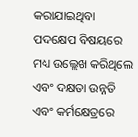କରାଯାଇଥିବା ପଦକ୍ଷେପ ବିଷୟରେ ମଧ୍ୟ ଉଲ୍ଲେଖ କରିଥିଲେ ଏବଂ ଦକ୍ଷତା ଉନ୍ନତି ଏବଂ କର୍ମକ୍ଷେତ୍ରରେ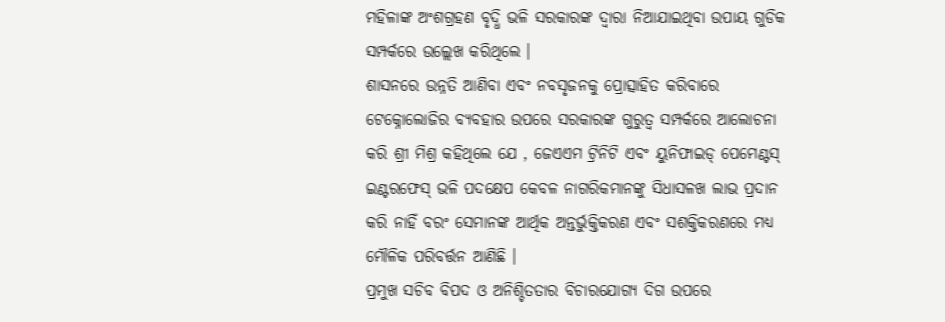ମହିଳାଙ୍କ ଅଂଶଗ୍ରହଣ ବୃଦ୍ଧି ଭଳି ସରକାରଙ୍କ ଦ୍ୱାରା ନିଆଯାଇଥିବା ଉପାୟ ଗୁଡିକ ସମ୍ପର୍କରେ ଉଲ୍ଲେଖ କରିଥିଲେ ।
ଶାସନରେ ଉନ୍ନତି ଆଣିବା ଏବଂ ନବସୃଜନକୁ ପ୍ରୋତ୍ସାହିତ କରିବାରେ ଟେକ୍ନୋଲୋଜିର ବ୍ୟବହାର ଉପରେ ସରକାରଙ୍କ ଗୁରୁତ୍ୱ ସମ୍ପର୍କରେ ଆଲୋଚନା କରି ଶ୍ରୀ ମିଶ୍ର କହିଥିଲେ ଯେ , ଜେଏଏମ ଟ୍ରିନିଟି ଏବଂ ୟୁନିଫାଇଡ୍ ପେମେଣ୍ଟସ୍ ଇଣ୍ଟରଫେସ୍ ଭଳି ପଦକ୍ଷେପ କେବଳ ନାଗରିକମାନଙ୍କୁ ସିଧାସଳଖ ଲାଭ ପ୍ରଦାନ କରି ନାହିଁ ବରଂ ସେମାନଙ୍କ ଆର୍ଥିକ ଅନ୍ତର୍ଭୁକ୍ତିକରଣ ଏବଂ ସଶକ୍ତିକରଣରେ ମଧ୍ୟ ମୌଳିକ ପରିବର୍ତ୍ତନ ଆଣିଛି ।
ପ୍ରମୁଖ ସଚିବ ବିପଦ ଓ ଅନିଶ୍ଚିତତାର ବିଚାରଯୋଗ୍ୟ ଦିଗ ଉପରେ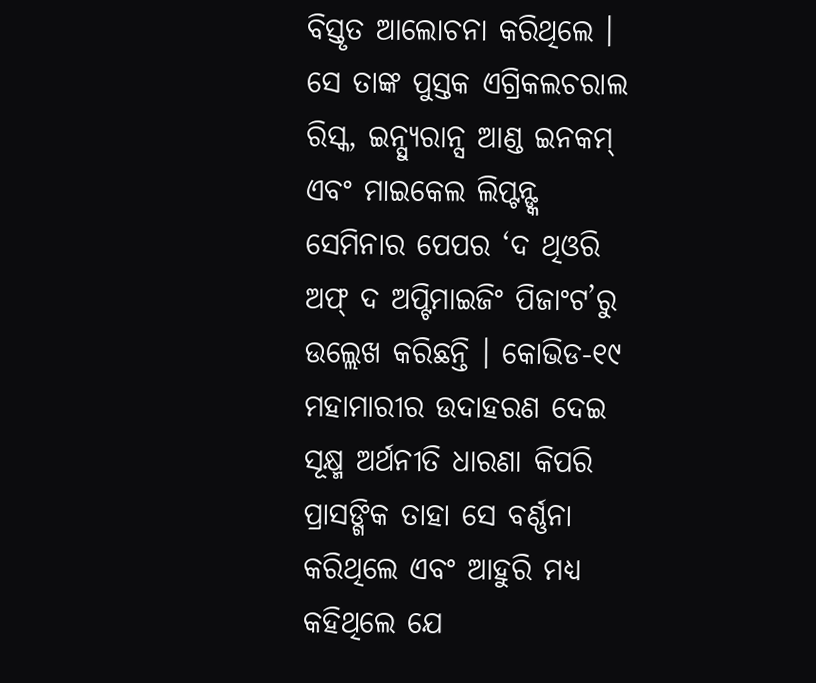ବିସ୍ତୃତ ଆଲୋଚନା କରିଥିଲେ । ସେ ତାଙ୍କ ପୁସ୍ତକ ଏଗ୍ରିକଲଚରାଲ ରିସ୍କ, ଇନ୍ସ୍ୟୁରାନ୍ସ ଆଣ୍ଡ ଇନକମ୍ ଏବଂ ମାଇକେଲ ଲିପ୍ଟନ୍ଙ୍କ ସେମିନାର ପେପର ‘ଦ ଥିଓରି ଅଫ୍ ଦ ଅପ୍ଟିମାଇଜିଂ ପିଜାଂଟ’ରୁ ଉଲ୍ଲେଖ କରିଛନ୍ତି । କୋଭିଡ-୧୯ ମହାମାରୀର ଉଦାହରଣ ଦେଇ ସୂକ୍ଷ୍ମ ଅର୍ଥନୀତି ଧାରଣା କିପରି ପ୍ରାସଙ୍ଗିକ ତାହା ସେ ବର୍ଣ୍ଣନା କରିଥିଲେ ଏବଂ ଆହୁରି ମଧ୍ୟ କହିଥିଲେ ଯେ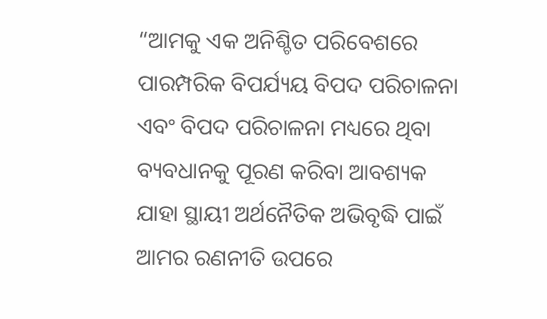“ଆମକୁ ଏକ ଅନିଶ୍ଚିତ ପରିବେଶରେ ପାରମ୍ପରିକ ବିପର୍ଯ୍ୟୟ ବିପଦ ପରିଚାଳନା ଏବଂ ବିପଦ ପରିଚାଳନା ମଧ୍ୟରେ ଥିବା ବ୍ୟବଧାନକୁ ପୂରଣ କରିବା ଆବଶ୍ୟକ ଯାହା ସ୍ଥାୟୀ ଅର୍ଥନୈତିକ ଅଭିବୃଦ୍ଧି ପାଇଁ ଆମର ରଣନୀତି ଉପରେ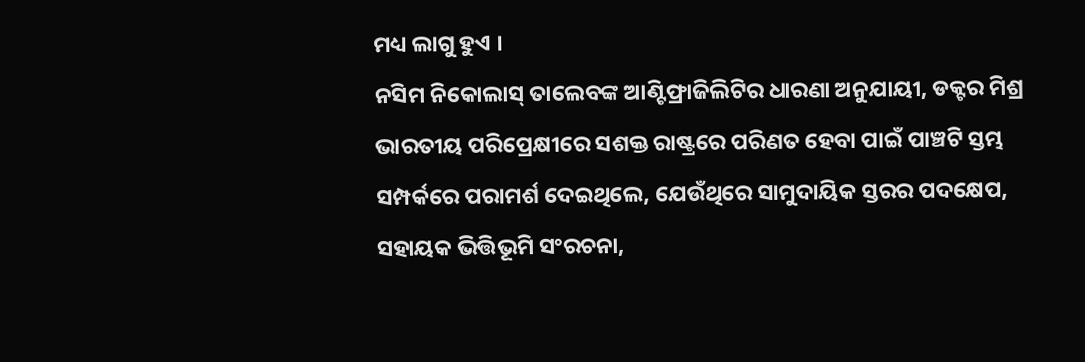ମଧ୍ୟ ଲାଗୁ ହୁଏ ।
ନସିମ ନିକୋଲାସ୍ ତାଲେବଙ୍କ ଆଣ୍ଟିଫ୍ରାଜିଲିଟିର ଧାରଣା ଅନୁଯାୟୀ, ଡକ୍ଟର ମିଶ୍ର ଭାରତୀୟ ପରିପ୍ରେକ୍ଷୀରେ ସଶକ୍ତ ରାଷ୍ଟ୍ରରେ ପରିଣତ ହେବା ପାଇଁ ପାଞ୍ଚଟି ସ୍ତମ୍ଭ ସମ୍ପର୍କରେ ପରାମର୍ଶ ଦେଇଥିଲେ, ଯେଉଁଥିରେ ସାମୁଦାୟିକ ସ୍ତରର ପଦକ୍ଷେପ, ସହାୟକ ଭିତ୍ତିଭୂମି ସଂରଚନା,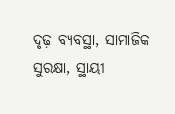ଦୃଢ଼ ବ୍ୟବସ୍ଥା, ସାମାଜିକ ସୁରକ୍ଷା, ସ୍ଥାୟୀ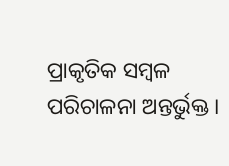ପ୍ରାକୃତିକ ସମ୍ବଳ ପରିଚାଳନା ଅନ୍ତର୍ଭୁକ୍ତ ।